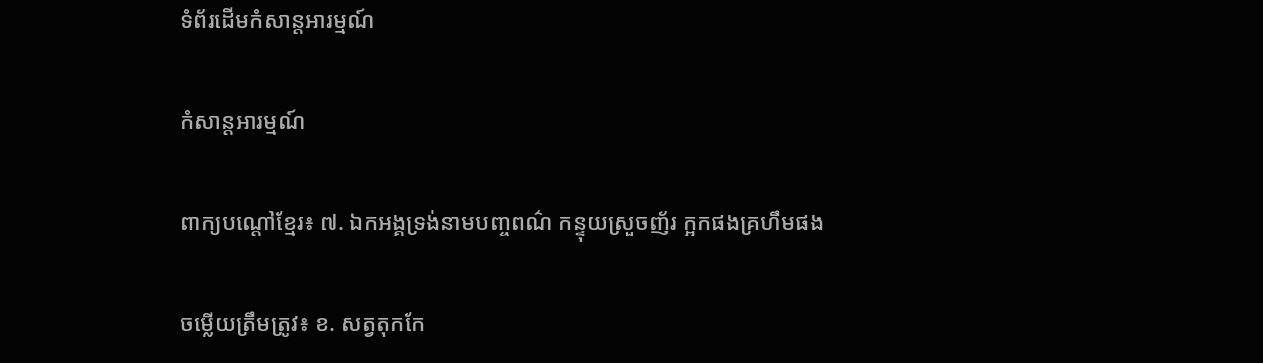ទំព័រដើមកំសាន្តអារម្មណ៍

កំសាន្តអារម្មណ៍

ពាក្យបណ្តៅខ្មែរ៖ ៧. ឯកអង្គទ្រង់នាមបញ្ចពណ៌ កន្ទុយស្រួចញ័រ ក្អកផងគ្រហឹមផង

ចម្លើយត្រឹមត្រូវ៖ ខ. សត្វតុកកែ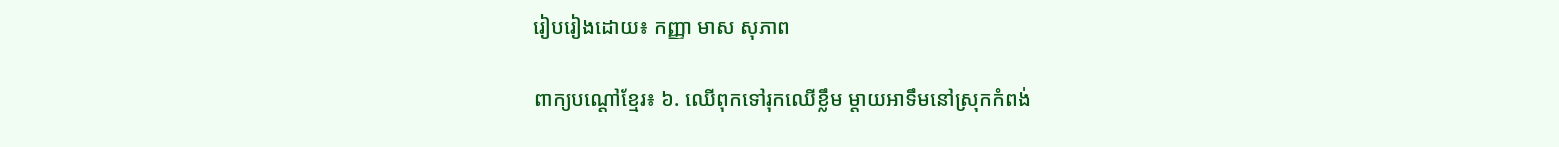រៀបរៀងដោយ៖ កញ្ញា មាស សុភាព

ពាក្យបណ្តៅខ្មែរ៖ ៦. ឈើពុកទៅរុកឈើខ្លឹម ម្តាយអាទឹមនៅស្រុកកំពង់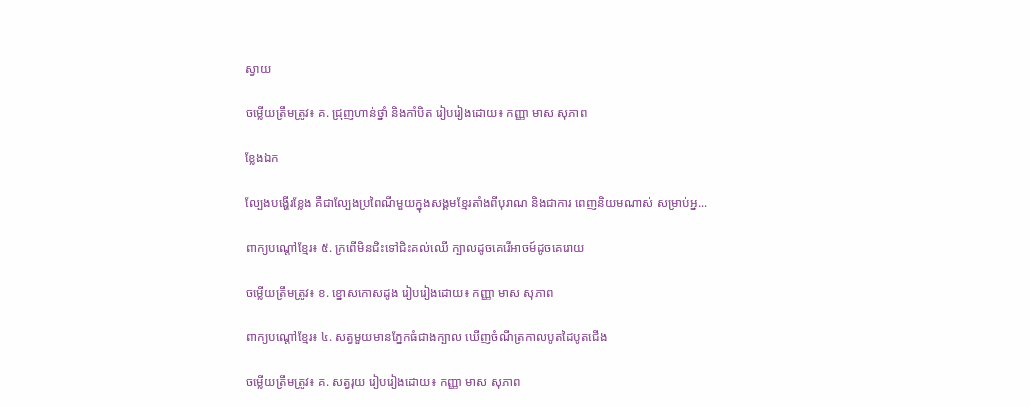ស្វាយ

ចម្លើយត្រឹមត្រូវ៖ គ. ជ្រុញហាន់ថ្នាំ និងកាំបិត រៀបរៀងដោយ៖ កញ្ញា មាស សុភាព

ខ្លែងឯក

ល្បែងបង្ហើរខ្លែង គឺជាល្បែងប្រពៃណីមួយក្នុងសង្គមខ្មែរតាំងពីបុរាណ និងជាការ ពេញនិយមណាស់ សម្រាប់អ្ន...

ពាក្យបណ្តៅខ្មែរ៖ ៥. ក្រពើមិនជិះទៅជិះគល់ឈើ ក្បាលដូចគេរើអាចម៍ដូចគេរោយ

ចម្លើយត្រឹមត្រូវ៖ ខ. ខ្នោសកោសដូង រៀបរៀងដោយ៖ កញ្ញា មាស សុភាព

ពាក្យបណ្តៅខ្មែរ៖ ៤. សត្វមួយមានភ្នែកធំជាងក្បាល ឃើញចំណីត្រកាលបូតដៃបូតជើង

ចម្លើយត្រឹមត្រូវ៖ គ. សត្វរុយ រៀបរៀងដោយ៖ កញ្ញា មាស សុភាព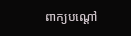ពាក្យបណ្តៅ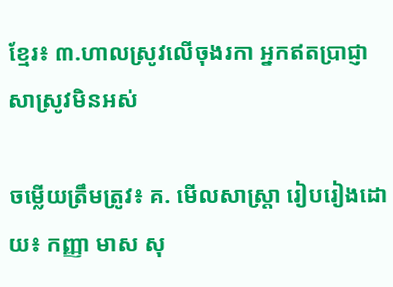ខ្មែរ៖ ៣.ហាលស្រូវលើចុងរកា អ្នកឥតប្រាជ្ញាសាស្រូវមិនអស់

ចម្លើយត្រឹមត្រូវ៖ គ. មើលសាស្រ្តា រៀបរៀងដោយ៖ កញ្ញា មាស សុ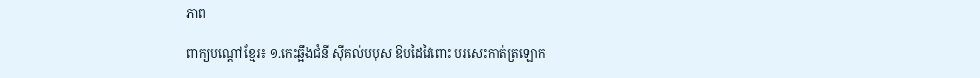ភាព

ពាក្យបណ្តៅខ្មែរ៖ ១.កេះឆ្អឹងជំនី ស៊ីគល់បបុស ឱបដៃវៃពោះ បរសេះកាត់ត្រឡោក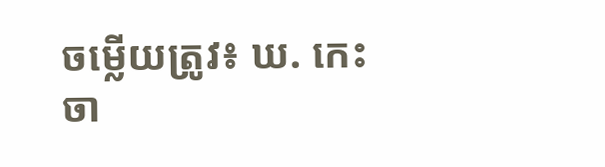ចម្លើយត្រូវ៖ ឃ. កេះចា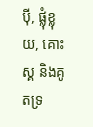ប៉ី, ផ្លុំខ្លុយ, គោះស្គ និងគូតទ្រ